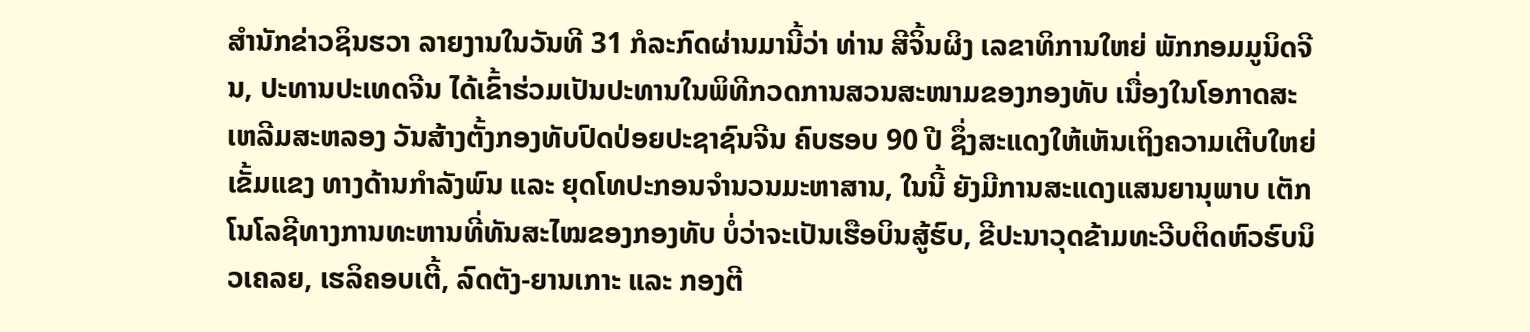ສຳນັກຂ່າວຊິນຮວາ ລາຍງານໃນວັນທີ 31 ກໍລະກົດຜ່ານມານີ້ວ່າ ທ່ານ ສີຈິ້ນຜິງ ເລຂາທິການໃຫຍ່ ພັກກອມມູນິດຈີນ, ປະທານປະເທດຈີນ ໄດ້ເຂົ້າຮ່ວມເປັນປະທານໃນພິທີກວດການສວນສະໜາມຂອງກອງທັບ ເນື່ອງໃນໂອກາດສະເຫລີມສະຫລອງ ວັນສ້າງຕັ້ງກອງທັບປົດປ່ອຍປະຊາຊົນຈີນ ຄົບຮອບ 90 ປີ ຊຶ່ງສະແດງໃຫ້ເຫັນເຖິງຄວາມເຕີບໃຫຍ່ເຂັ້ມແຂງ ທາງດ້ານກຳລັງພົນ ແລະ ຍຸດໂທປະກອນຈຳນວນມະຫາສານ, ໃນນີ້ ຍັງມີການສະແດງແສນຍານຸພາບ ເຕັກໂນໂລຊີທາງການທະຫານທີ່ທັນສະໄໝຂອງກອງທັບ ບໍ່ວ່າຈະເປັນເຮືອບິນສູ້ຮົບ, ຂີປະນາວຸດຂ້າມທະວີບຕິດຫົວຮົບນິວເຄລຍ, ເຮລິຄອບເຕີ້, ລົດຕັງ-ຍານເກາະ ແລະ ກອງຕີ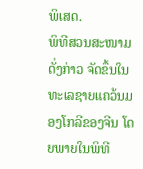ພິເສດ.
ພິທີສວນສະໜາມດັ່ງກ່າວ ຈັດຂຶ້ນໃນທະເລຊາຍແຄວ້ນມອງໂກລີຂອງຈີນ ໂດຍພາຍໃນພິທີ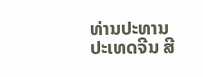ທ່ານປະທານປະເທດຈີນ ສີ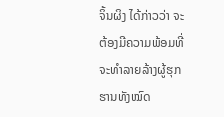ຈິ້ນຜິງ ໄດ້ກ່າວວ່າ ຈະຕ້ອງມີຄວາມພ້ອມທີ່ຈະທຳລາຍລ້າງຜູ້ຮຸກຮານທັງໝົດ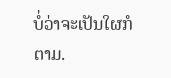ບໍ່ວ່າຈະເປັນໃຜກໍຕາມ.